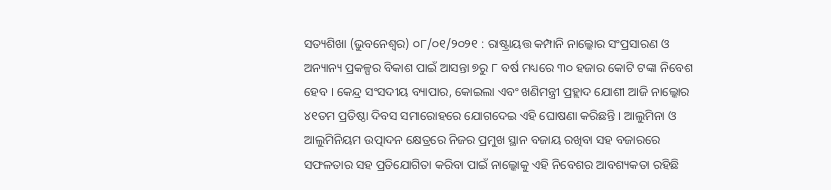ସତ୍ୟଶିଖା (ଭୁବନେଶ୍ୱର) ୦୮/୦୧/୨୦୨୧ : ରାଷ୍ଟ୍ରାୟତ୍ତ କମ୍ପାନି ନାଲ୍କୋର ସଂପ୍ରସାରଣ ଓ ଅନ୍ୟାନ୍ୟ ପ୍ରକଳ୍ପର ବିକାଶ ପାଇଁ ଆସନ୍ତା ୭ରୁ ୮ ବର୍ଷ ମଧ୍ୟରେ ୩୦ ହଜାର କୋଟି ଟଙ୍କା ନିବେଶ ହେବ । କେନ୍ଦ୍ର ସଂସଦୀୟ ବ୍ୟାପାର, କୋଇଲା ଏବଂ ଖଣିମନ୍ତ୍ରୀ ପ୍ରହ୍ଲାଦ ଯୋଶୀ ଆଜି ନାଲ୍କୋର ୪୧ତମ ପ୍ରତିଷ୍ଠା ଦିବସ ସମାରୋହରେ ଯୋଗଦେଇ ଏହି ଘୋଷଣା କରିଛନ୍ତି । ଆଲୁମିନା ଓ ଆଲୁମିନିୟମ ଉତ୍ପାଦନ କ୍ଷେତ୍ରରେ ନିଜର ପ୍ରମୁଖ ସ୍ଥାନ ବଜାୟ ରଖିବା ସହ ବଜାରରେ ସଫଳତାର ସହ ପ୍ରତିଯୋଗିତା କରିବା ପାଇଁ ନାଲ୍କୋକୁ ଏହି ନିବେଶର ଆବଶ୍ୟକତା ରହିଛି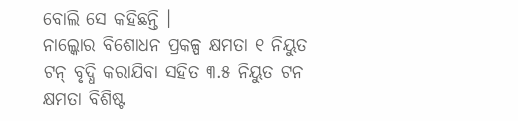ବୋଲି ସେ କହିଛନ୍ତି ।
ନାଲ୍କୋର ବିଶୋଧନ ପ୍ରକଳ୍ପ କ୍ଷମତା ୧ ନିୟୁତ ଟନ୍ ବୃଦ୍ଧି କରାଯିବା ସହିତ ୩.୫ ନିୟୁତ ଟନ କ୍ଷମତା ବିଶିଷ୍ଟ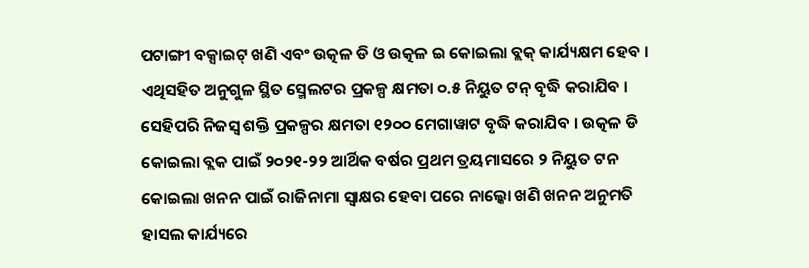ପଟାଙ୍ଗୀ ବକ୍ସାଇଟ୍ ଖଣି ଏବଂ ଉତ୍କଳ ଡି ଓ ଉତ୍କଳ ଇ କୋଇଲା ବ୍ଲକ୍ କାର୍ଯ୍ୟକ୍ଷମ ହେବ । ଏଥିସହିତ ଅନୁଗୁଳ ସ୍ଥିତ ସ୍ମେଲଟର ପ୍ରକଳ୍ପ କ୍ଷମତା ୦.୫ ନିୟୁତ ଟନ୍ ବୃଦ୍ଧି କରାଯିବ । ସେହିପରି ନିଜସ୍ବ ଶକ୍ତି ପ୍ରକଳ୍ପର କ୍ଷମତା ୧୨୦୦ ମେଗାୱାଟ ବୃଦ୍ଧି କରାଯିବ । ଉତ୍କଳ ଡି କୋଇଲା ବ୍ଲକ ପାଇଁ ୨୦୨୧-୨୨ ଆର୍ଥିକ ବର୍ଷର ପ୍ରଥମ ତ୍ରୟମାସରେ ୨ ନିୟୁତ ଟନ କୋଇଲା ଖନନ ପାଇଁ ରାଜିନାମା ସ୍ବାକ୍ଷର ହେବା ପରେ ନାଲ୍କୋ ଖଣି ଖନନ ଅନୁମତି ହାସଲ କାର୍ଯ୍ୟରେ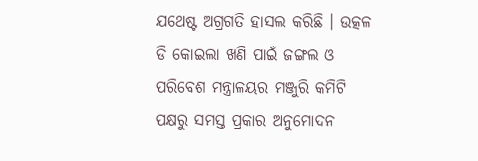ଯଥେଷ୍ଟ ଅଗ୍ରଗତି ହାସଲ କରିଛି । ଉତ୍କଳ ଡି କୋଇଲା ଖଣି ପାଇଁ ଜଙ୍ଗଲ ଓ ପରିବେଶ ମନ୍ତ୍ରାଳୟର ମଞ୍ଜୁରି କମିଟି ପକ୍ଷରୁ ସମସ୍ତ ପ୍ରକାର ଅନୁମୋଦନ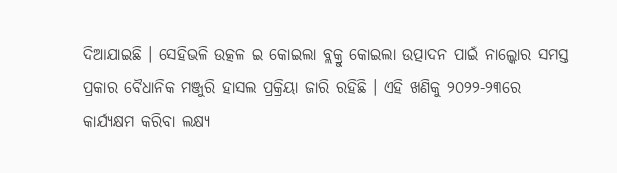ଦିଆଯାଇଛି । ସେହିଭଳି ଉତ୍କଳ ଇ କୋଇଲା ବ୍ଲକ୍ରୁ କୋଇଲା ଉତ୍ପାଦନ ପାଇଁ ନାଲ୍କୋର ସମସ୍ତ ପ୍ରକାର ବୈଧାନିକ ମଞ୍ଜୁରି ହାସଲ ପ୍ରକ୍ରିୟା ଜାରି ରହିଛି । ଏହି ଖଣିକୁ ୨୦୨୨-୨୩ରେ କାର୍ଯ୍ୟକ୍ଷମ କରିବା ଲକ୍ଷ୍ୟ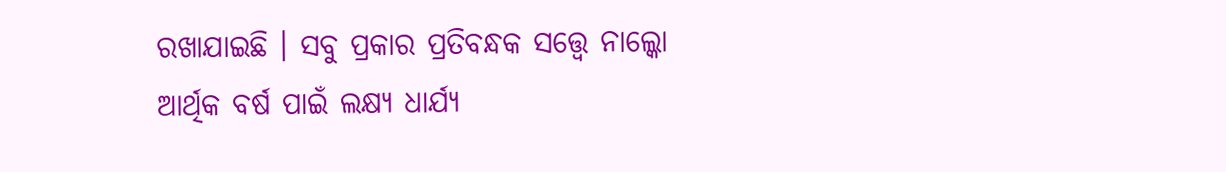ରଖାଯାଇଛି । ସବୁ ପ୍ରକାର ପ୍ରତିବନ୍ଧକ ସତ୍ତ୍ବେ ନାଲ୍କୋ ଆର୍ଥିକ ବର୍ଷ ପାଇଁ ଲକ୍ଷ୍ୟ ଧାର୍ଯ୍ୟ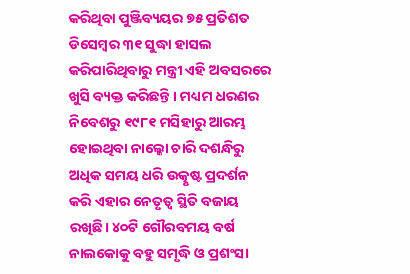କରିଥିବା ପୁଞ୍ଜିବ୍ୟୟର ୭୫ ପ୍ରତିଶତ ଡିସେମ୍ବର ୩୧ ସୁଦ୍ଧା ହାସଲ କରିପାରିଥିବାରୁ ମନ୍ତ୍ରୀ ଏହି ଅବସରରେ ଖୁସି ବ୍ୟକ୍ତ କରିଛନ୍ତି । ମଧ୍ୟମ ଧରଣର ନିବେଶରୁ ୧୯୮୧ ମସିହାରୁ ଆରମ୍ଭ ହୋଇଥିବା ନାଲ୍କୋ ଚାରି ଦଶନ୍ଧିରୁ ଅଧିକ ସମୟ ଧରି ଉତ୍କୃଷ୍ଟ ପ୍ରଦର୍ଶନ କରି ଏହାର ନେତୃତ୍ବ ସ୍ଥିତି ବଜାୟ ରଖିଛି। ୪୦ଟି ଗୌରବମୟ ବର୍ଷ ନାଲକୋକୁ ବହୁ ସମୃଦ୍ଧି ଓ ପ୍ରଶଂସା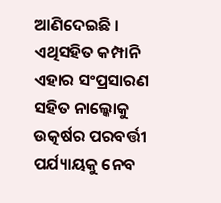ଆଣିଦେଇଛି । ଏଥିସହିତ କମ୍ପାନି ଏହାର ସଂପ୍ରସାରଣ ସହିତ ନାଲ୍କୋକୁ ଉତ୍କର୍ଷର ପରବର୍ତ୍ତୀ ପର୍ଯ୍ୟାୟକୁ ନେବ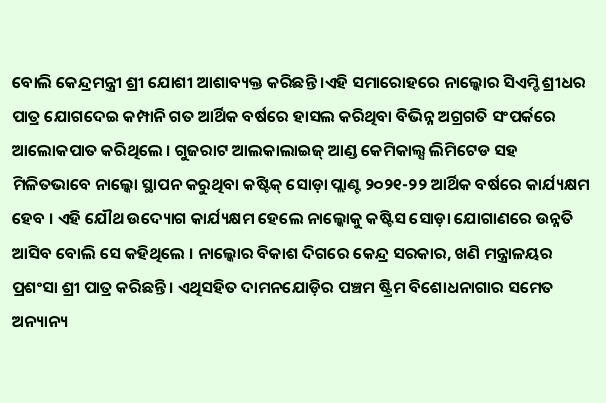ବୋଲି କେନ୍ଦ୍ରମନ୍ତ୍ରୀ ଶ୍ରୀ ଯୋଶୀ ଆଶାବ୍ୟକ୍ତ କରିଛନ୍ତି ।ଏହି ସମାରୋହରେ ନାଲ୍କୋର ସିଏମ୍ଡି ଶ୍ରୀଧର ପାତ୍ର ଯୋଗଦେଇ କମ୍ପାନି ଗତ ଆର୍ଥିକ ବର୍ଷରେ ହାସଲ କରିଥିବା ବିଭିନ୍ନ ଅଗ୍ରଗତି ସଂପର୍କରେ ଆଲୋକପାତ କରିଥିଲେ । ଗୁଜରାଟ ଆଲକାଲାଇଜ୍ ଆଣ୍ଡ କେମିକାଲ୍ସ ଲିମିଟେଡ ସହ ମିଳିତଭାବେ ନାଲ୍କୋ ସ୍ଥାପନ କରୁଥିବା କଷ୍ଟିକ୍ ସୋଡ଼ା ପ୍ଲାଣ୍ଟ ୨୦୨୧-୨୨ ଆର୍ଥିକ ବର୍ଷରେ କାର୍ଯ୍ୟକ୍ଷମ ହେବ । ଏହି ଯୌଥ ଉଦ୍ୟୋଗ କାର୍ଯ୍ୟକ୍ଷମ ହେଲେ ନାଲ୍କୋକୁ କଷ୍ଟିସ ସୋଡ଼ା ଯୋଗାଣରେ ଉନ୍ନତି ଆସିବ ବୋଲି ସେ କହିଥିଲେ । ନାଲ୍କୋର ବିକାଶ ଦିଗରେ କେନ୍ଦ୍ର ସରକାର, ଖଣି ମନ୍ତ୍ରାଳୟର ପ୍ରଶଂସା ଶ୍ରୀ ପାତ୍ର କରିଛନ୍ତି । ଏଥିସହିତ ଦାମନଯୋଡ଼ିର ପଞ୍ଚମ ଷ୍ଟ୍ରିମ ବିଶୋଧନାଗାର ସମେତ ଅନ୍ୟାନ୍ୟ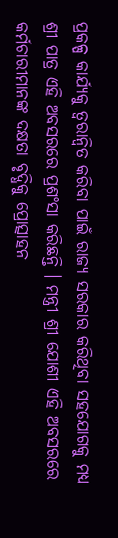ପ୍ରକଳ୍ପ କାର୍ଯ୍ୟକୁ ତ୍ବରାନ୍ବିତ କରିବା ପାଇଁ ରାଜ୍ୟ ସରକାର କରିଥିବା ସହଯୋଗକୁ ମଧ୍ୟ ଶ୍ରୀ ପାତ୍ର ଏହି ଅବସରରେ ପ୍ରଶଂସା କରିଛନ୍ତି । ମନ୍ତ୍ରୀ ଶ୍ରୀ ଯୋଶୀ ଏହି ଅବସରରେ କର୍ମଚାରୀମାନଙ୍କ ଦକ୍ଷତା ବୃଦ୍ଧିକୁ ପ୍ରୋତ୍ସାହନ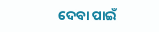ଦେବା ପାଇଁ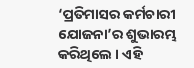‘ପ୍ରତିମାସର କର୍ମଚାରୀ ଯୋଜନା’ର ଶୁଭାରମ୍ଭ କରିଥିଲେ । ଏହି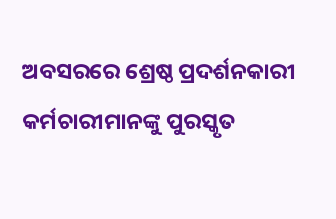ଅବସରରେ ଶ୍ରେଷ୍ଠ ପ୍ରଦର୍ଶନକାରୀ କର୍ମଚାରୀମାନଙ୍କୁ ପୁରସ୍କୃତ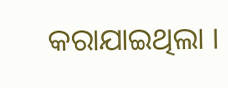କରାଯାଇଥିଲା ।